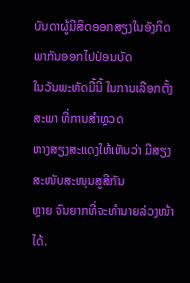ບັນດາຜູ້ມີສິດອອກສຽງໃນອັງກິດ ພາກັນອອກໄປປ່ອນບັດ
ໃນວັນພະຫັດມື້ນີ້ ໃນການເລືອກຕັ້ງສະພາ ທີ່ການສຳຫຼວດ
ຫາງສຽງສະແດງໃຫ້ເຫັນວ່າ ມີສຽງສະໜັບສະໜຸນສູສີກັນ
ຫຼາຍ ຈົນຍາກທີ່ຈະທຳນາຍລ່ວງໜ້າໄດ້.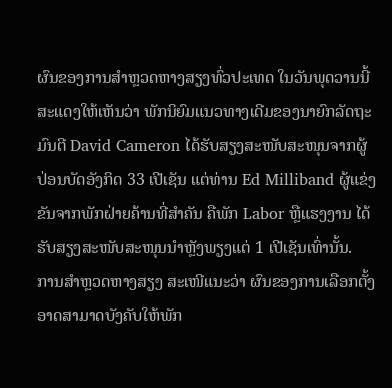ຜົນຂອງການສຳຫຼວດຫາງສຽງທົ່ວປະເທດ ໃນວັນພຸດວານນີ້
ສະແດງໃຫ້ເຫັນວ່າ ພັກນິຍົມແນວທາງເດີມຂອງນາຍົກລັດຖະ
ມົນຕີ David Cameron ໄດ້ຮັບສຽງສະໜັບສະໜຸນຈາກຜູ້
ປ່ອນບັດອັງກິດ 33 ເປີເຊັນ ແຕ່ທ່ານ Ed Milliband ຜູ້ແຂ່ງ
ຂັນຈາກພັກຝ່າຍຄ້ານທີ່ສຳຄັນ ຄືພັກ Labor ຫຼືແຮງງານ ໄດ້
ຮັບສຽງສະໜັບສະໜຸນນຳຫຼັງພຽງແຕ່ 1 ເປີເຊັນເທົ່ານັ້ນ.
ການສຳຫຼວດຫາງສຽງ ສະເໜີແນະວ່າ ຜົນຂອງການເລືອກຕັ້ງອາດສາມາດບັງຄັບໃຫ້ພັກ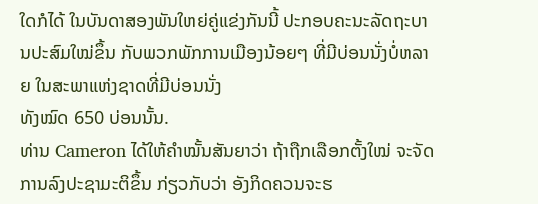ໃດກໍໄດ້ ໃນບັນດາສອງພັນໃຫຍ່ຄູ່ແຂ່ງກັນນີ້ ປະກອບຄະນະລັດຖະບານປະສົມໃໝ່ຂຶ້ນ ກັບພວກພັກການເມືອງນ້ອຍໆ ທີ່ມີບ່ອນນັ່ງບໍ່ຫລາຍ ໃນສະພາແຫ່ງຊາດທີ່ມີບ່ອນນັ່ງ
ທັງໝົດ 650 ບ່ອນນັ້ນ.
ທ່ານ Cameron ໄດ້ໃຫ້ຄຳໝັ້ນສັນຍາວ່າ ຖ້າຖືກເລືອກຕັ້ງໃໝ່ ຈະຈັດການລົງປະຊາມະຕິຂຶ້ນ ກ່ຽວກັບວ່າ ອັງກິດຄວນຈະຮ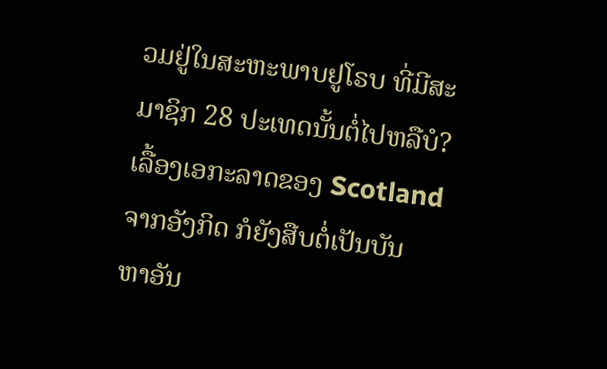ວມຢູ່ໃນສະຫະພາບຢູໂຣບ ທີ່ມີສະມາຊິກ 28 ປະເທດນັ້ນຕໍ່ໄປຫລືບໍ? ເລື້ອງເອກະລາດຂອງ Scotland ຈາກອັງກິດ ກໍຍັງສືບຕໍ່ເປັນບັນ
ຫາອັນ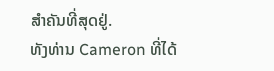ສຳຄັນທີ່ສຸດຢູ່.
ທັງທ່ານ Cameron ທີ່ໄດ້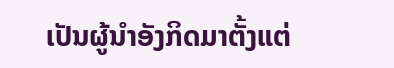ເປັນຜູ້ນຳອັງກິດມາຕັ້ງແຕ່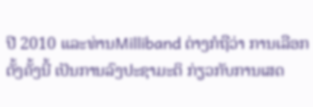ປີ 2010 ແລະທ່ານMilliband ຕ່າງກໍຖືວ່າ ການເລືອກຕັ້ງຄັ້ງນີ້ ເປັນການລົງປະຊາມະຕິ ກ່ຽວກັບການເສດ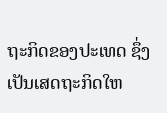ຖະກິດຂອງປະເທດ ຊຶ່ງເປັນເສດຖະກິດໃຫ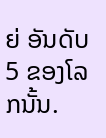ຍ່ ອັນດັບ 5 ຂອງໂລກນັ້ນ.